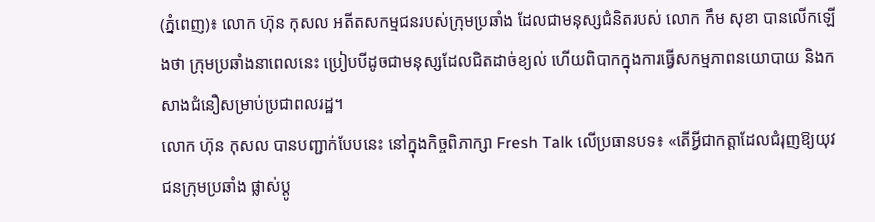(ភ្នំពេញ)៖ លោក ហ៊ុន កុសល អតីតសកម្មជនរបស់ក្រុមប្រឆាំង ដែលជាមនុស្សជំនិតរបស់ លោក កឹម សុខា បានលើកឡើងថា ក្រុមប្រឆាំងនាពេលនេះ ប្រៀបបីដូចជាមនុស្សដែលជិតដាច់ខ្យល់ ហើយពិបាកក្នុងការធ្វើសកម្មភាពនយោបាយ និងកសាងជំនឿសម្រាប់ប្រជាពលរដ្ឋ។
លោក ហ៊ុន កុសល បានបញ្ជាក់បែបនេះ នៅក្នុងកិច្ចពិភាក្សា Fresh Talk លើប្រធានបទ៖ «តើអ្វីជាកត្តាដែលជំរុញឱ្យយុវជនក្រុមប្រឆាំង ផ្លាស់ប្តូ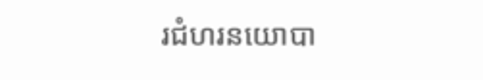រជំហរនយោបា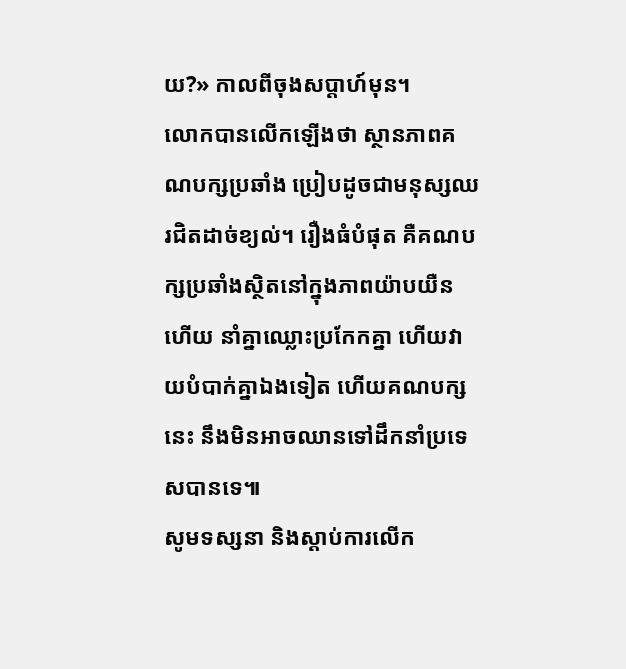យ?» កាលពីចុងសប្តាហ៍មុន។
លោកបានលើកឡើងថា ស្ថានភាពគណបក្សប្រឆាំង ប្រៀបដូចជាមនុស្សឈរជិតដាច់ខ្យល់។ រឿងធំបំផុត គឺគណបក្សប្រឆាំងស្ថិតនៅក្នុងភាពយ៉ាបយឺនហើយ នាំគ្នាឈ្លោះប្រកែកគ្នា ហើយវាយបំបាក់គ្នាឯងទៀត ហើយគណបក្សនេះ នឹងមិនអាចឈានទៅដឹកនាំប្រទេសបានទេ៕
សូមទស្សនា និងស្តាប់ការលើក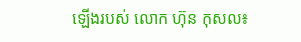ឡើងរបស់ លោក ហ៊ុន កុសល៖